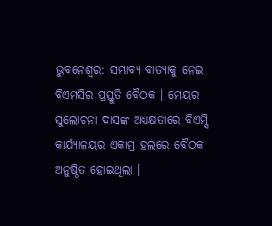ଭୁବନେଶ୍ବର: ସମ୍ଭାବ୍ୟ ବାତ୍ୟାକୁ ନେଇ ବିଏମସିର ପ୍ରସ୍ତୁତି ବୈଠକ । ମେୟର ସୁଲୋଚନା ଦାସଙ୍କ ଅଧ୍ୟକ୍ଷତାରେ ବିଏମ୍ସି କାର୍ଯ୍ୟାଳୟର ଏକାମ୍ର ହଲରେ ବୈଠକ ଅନୁଷ୍ଠିତ ହୋଇଥିଲା ।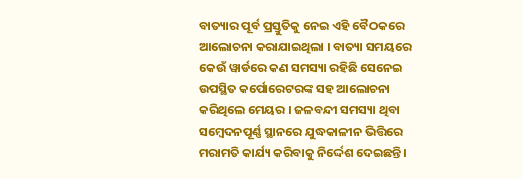ବାତ୍ୟାର ପୂର୍ବ ପ୍ରସ୍ତୁତିକୁ ନେଇ ଏହି ବୈଠକରେ ଆଲୋଚନା କରାଯାଇଥିଲା । ବାତ୍ୟା ସମୟରେ କେଉଁ ୱାର୍ଡରେ କଣ ସମସ୍ୟା ରହିଛି ସେନେଇ ଉପସ୍ଥିତ କର୍ପୋରେଟରଙ୍କ ସହ ଆଲୋଚନା କରିଥିଲେ ମେୟର । ଜଳବନ୍ଦୀ ସମସ୍ୟା ଥିବା ସମ୍ବେଦନପୂର୍ଣ୍ଣ ସ୍ଥାନରେ ଯୁଦ୍ଧକାଳୀନ ଭିତ୍ତିରେ ମରାମତି କାର୍ଯ୍ୟ କରିବାକୁ ନିର୍ଦ୍ଦେଶ ଦେଇଛନ୍ତି ।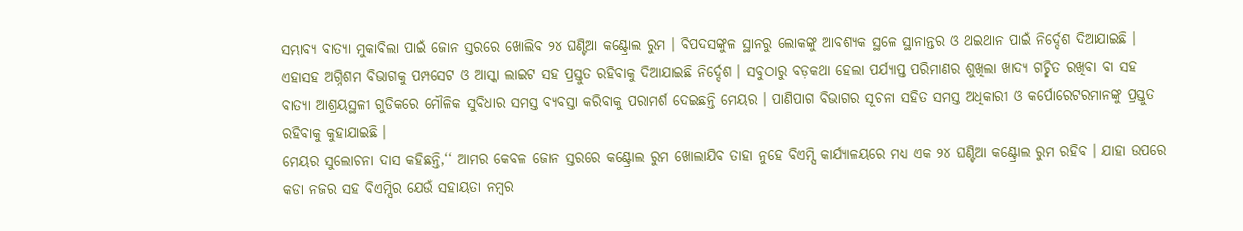ସମ୍ଭାବ୍ୟ ବାତ୍ୟା ମୁକାବିଲା ପାଇଁ ଜୋନ ସ୍ତରରେ ଖୋଲିବ ୨୪ ଘଣ୍ଟିଆ କଣ୍ଟ୍ରୋଲ ରୁମ । ବିପଦସଙ୍କୁଳ ସ୍ଥାନରୁ ଲୋକଙ୍କୁ ଆବଶ୍ୟକ ସ୍ଥଳେ ସ୍ଥାନାନ୍ତର ଓ ଥଇଥାନ ପାଇଁ ନିର୍ଦ୍ଦେଶ ଦିଆଯାଇଛି ।
ଏହାସହ ଅଗ୍ନିଶମ ବିଭାଗକୁ ପମ୍ପସେଟ ଓ ଆସ୍କା ଲାଇଟ ସହ ପ୍ରସ୍ତୁତ ରହିବାକୁ ଦିଆଯାଇଛି ନିର୍ଦ୍ଦେଶ । ସବୁଠାରୁ ବଡ଼କଥା ହେଲା ପର୍ଯ୍ୟାପ୍ତ ପରିମାଣର ଶୁଖିଲା ଖାଦ୍ୟ ଗଚ୍ଛିତ ରଖିବା ବା ସହ ବାତ୍ୟା ଆଶ୍ରୟସ୍ଥଳୀ ଗୁଡିକରେ ମୌଳିକ ସୁବିଧାର ସମସ୍ତ ବ୍ୟବସ୍ତା କରିବାକୁ ପରାମର୍ଶ ଦେଇଛନ୍ତି ମେୟର । ପାଣିପାଗ ବିଭାଗର ସୂଚନା ସହିତ ସମସ୍ତ ଅଧିକାରୀ ଓ କର୍ପୋରେଟରମାନଙ୍କୁ ପ୍ରସ୍ତୁତ ରହିବାକୁ କୁହାଯାଇଛି ।
ମେୟର ସୁଲୋଚନା ଦାସ କହିଛନ୍ତି,‘‘ ଆମର କେବଳ ଜୋନ ସ୍ତରରେ କଣ୍ଟ୍ରୋଲ ରୁମ ଖୋଲାଯିବ ତାହା ନୁହେ ବିଏମ୍ସି କାର୍ଯ୍ୟାଳୟରେ ମଧ୍ୟ ଏକ ୨୪ ଘଣ୍ଟିଆ କଣ୍ଟ୍ରୋଲ ରୁମ ରହିବ । ଯାହା ଉପରେ କଡା ନଜର ସହ ବିଏମ୍ସିର ଯେଉଁ ସହାୟତା ନମ୍ବର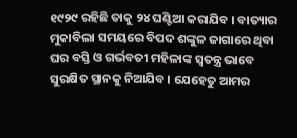୧୯୨୯ ରହିଛି ତାକୁ ୨୪ ଘଣ୍ଟିଆ କରାଯିବ । ବାତ୍ୟାର ମୁକାବିଲା ସମୟରେ ବିପଦ ଶଙ୍କୁଳ ଜାଗାରେ ଥିବା ଘର ବସ୍ତି ଓ ଗର୍ଭବତୀ ମହିଳାଙ୍କ ସ୍ୱତନ୍ତ୍ର ଭାବେ ସୁରକ୍ଷିତ ସ୍ଥାନକୁ ନିଆଯିବ । ଯେହେତୁ ଆମର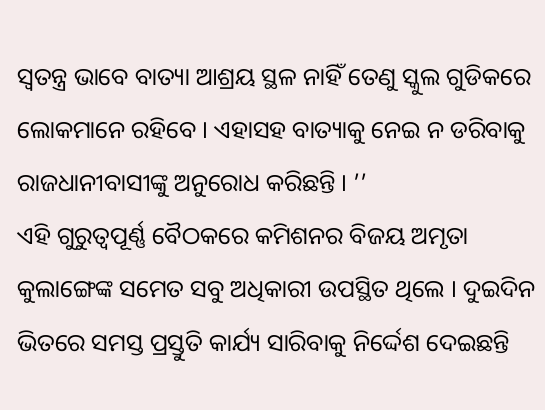ସ୍ୱତନ୍ତ୍ର ଭାବେ ବାତ୍ୟା ଆଶ୍ରୟ ସ୍ଥଳ ନାହିଁ ତେଣୁ ସ୍କୁଲ ଗୁଡିକରେ ଲୋକମାନେ ରହିବେ । ଏହାସହ ବାତ୍ୟାକୁ ନେଇ ନ ଡରିବାକୁ ରାଜଧାନୀବାସୀଙ୍କୁ ଅନୁରୋଧ କରିଛନ୍ତି । ’’
ଏହି ଗୁରୁତ୍ୱପୂର୍ଣ୍ଣ ବୈଠକରେ କମିଶନର ବିଜୟ ଅମୃତା କୁଲାଙ୍ଗେଙ୍କ ସମେତ ସବୁ ଅଧିକାରୀ ଉପସ୍ଥିତ ଥିଲେ । ଦୁଇଦିନ ଭିତରେ ସମସ୍ତ ପ୍ରସ୍ତୁତି କାର୍ଯ୍ୟ ସାରିବାକୁ ନିର୍ଦ୍ଦେଶ ଦେଇଛନ୍ତି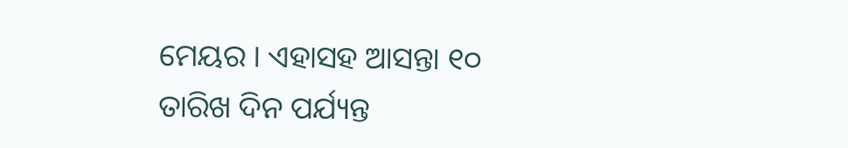ମେୟର । ଏହାସହ ଆସନ୍ତା ୧୦ ତାରିଖ ଦିନ ପର୍ଯ୍ୟନ୍ତ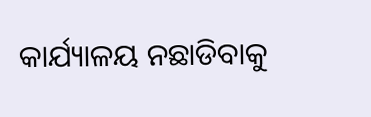କାର୍ଯ୍ୟାଳୟ ନଛାଡିବାକୁ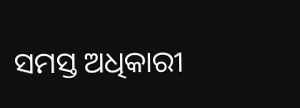ସମସ୍ତ ଅଧିକାରୀ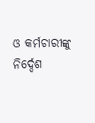ଓ କର୍ମଚାରୀଙ୍କୁ ନିର୍ଦ୍ଦେଶ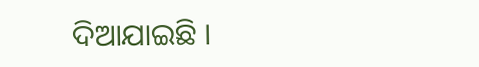ଦିଆଯାଇଛି ।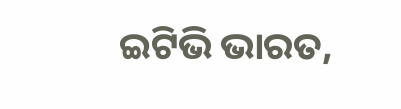ଇଟିଭି ଭାରତ,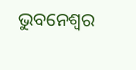ଭୁବନେଶ୍ବର